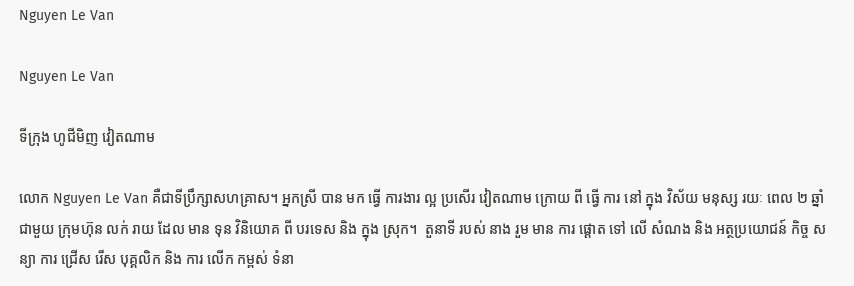Nguyen Le Van

Nguyen Le Van

ទីក្រុង ហូជីមិញ វៀតណាម

លោក Nguyen Le Van គឺជាទីប្រឹក្សាសហគ្រាស។ អ្នកស្រី បាន មក ធ្វើ ការងារ ល្អ ប្រសើរ វៀតណាម ក្រោយ ពី ធ្វើ ការ នៅ ក្នុង វិស័យ មនុស្ស រយៈ ពេល ២ ឆ្នាំ ជាមួយ ក្រុមហ៊ុន លក់ រាយ ដែល មាន ទុន វិនិយោគ ពី បរទេស និង ក្នុង ស្រុក។  តួនាទី របស់ នាង រួម មាន ការ ផ្តោត ទៅ លើ សំណង និង អត្ថប្រយោជន៍ កិច្ច សន្យា ការ ជ្រើស រើស បុគ្គលិក និង ការ លើក កម្ពស់ ទំនា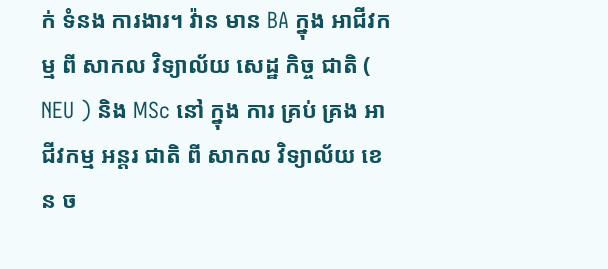ក់ ទំនង ការងារ។ វ៉ាន មាន BA ក្នុង អាជីវកម្ម ពី សាកល វិទ្យាល័យ សេដ្ឋ កិច្ច ជាតិ ( NEU ) និង MSc នៅ ក្នុង ការ គ្រប់ គ្រង អាជីវកម្ម អន្តរ ជាតិ ពី សាកល វិទ្យាល័យ ខេន ច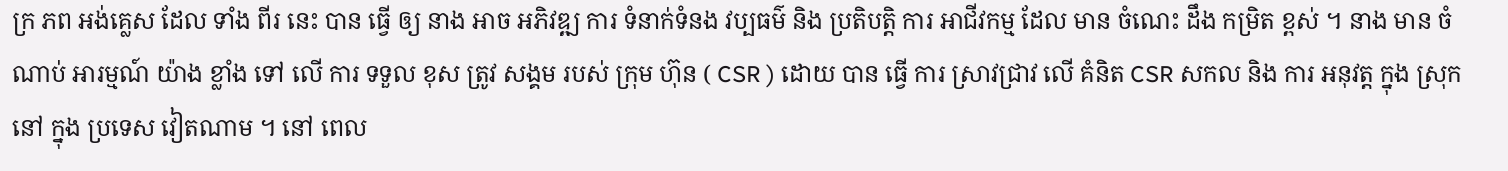ក្រ ភព អង់គ្លេស ដែល ទាំង ពីរ នេះ បាន ធ្វើ ឲ្យ នាង អាច អភិវឌ្ឍ ការ ទំនាក់ទំនង វប្បធម៌ និង ប្រតិបត្តិ ការ អាជីវកម្ម ដែល មាន ចំណេះ ដឹង កម្រិត ខ្ពស់ ។ នាង មាន ចំណាប់ អារម្មណ៍ យ៉ាង ខ្លាំង ទៅ លើ ការ ទទួល ខុស ត្រូវ សង្គម របស់ ក្រុម ហ៊ុន ( CSR ) ដោយ បាន ធ្វើ ការ ស្រាវជ្រាវ លើ គំនិត CSR សកល និង ការ អនុវត្ត ក្នុង ស្រុក នៅ ក្នុង ប្រទេស វៀតណាម ។ នៅ ពេល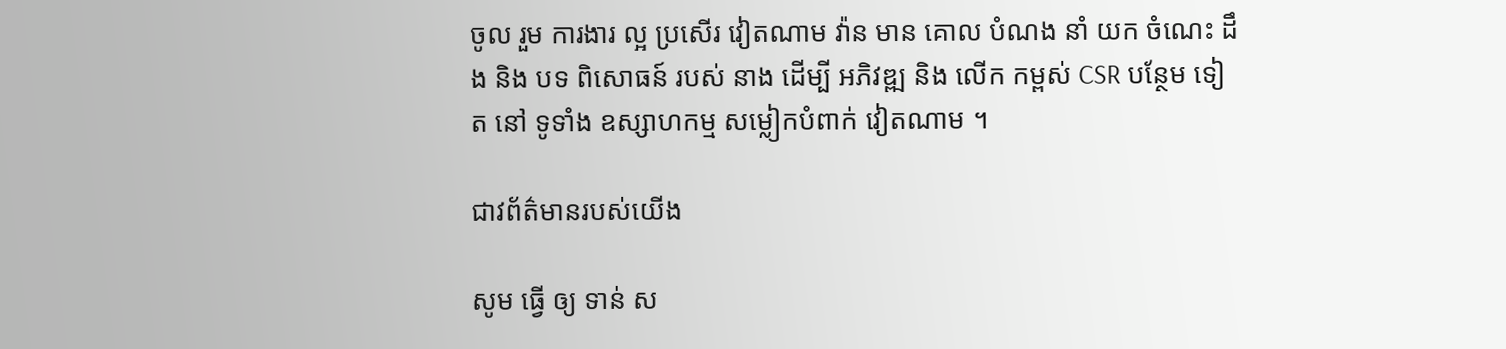ចូល រួម ការងារ ល្អ ប្រសើរ វៀតណាម វ៉ាន មាន គោល បំណង នាំ យក ចំណេះ ដឹង និង បទ ពិសោធន៍ របស់ នាង ដើម្បី អភិវឌ្ឍ និង លើក កម្ពស់ CSR បន្ថែម ទៀត នៅ ទូទាំង ឧស្សាហកម្ម សម្លៀកបំពាក់ វៀតណាម ។

ជាវព័ត៌មានរបស់យើង

សូម ធ្វើ ឲ្យ ទាន់ ស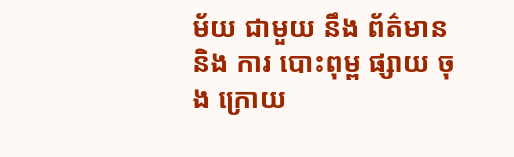ម័យ ជាមួយ នឹង ព័ត៌មាន និង ការ បោះពុម្ព ផ្សាយ ចុង ក្រោយ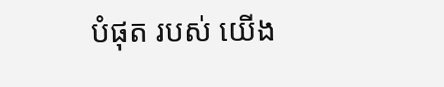បំផុត របស់ យើង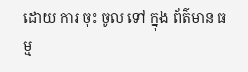ដោយ ការ ចុះ ចូល ទៅ ក្នុង ព័ត៌មាន ធម្ម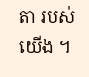តា របស់ យើង ។